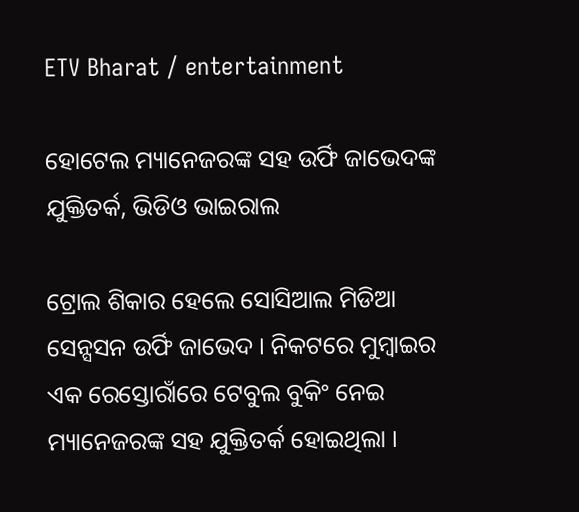ETV Bharat / entertainment

ହୋଟେଲ ମ୍ୟାନେଜରଙ୍କ ସହ ଉର୍ଫି ଜାଭେଦଙ୍କ ଯୁକ୍ତିତର୍କ, ଭିଡିଓ ଭାଇରାଲ

ଟ୍ରୋଲ ଶିକାର ହେଲେ ସୋସିଆଲ ମିଡିଆ ସେନ୍ସସନ ଉର୍ଫି ଜାଭେଦ । ନିକଟରେ ମୁମ୍ବାଇର ଏକ ରେସ୍ତୋରାଁରେ ଟେବୁଲ ବୁକିଂ ନେଇ ମ୍ୟାନେଜରଙ୍କ ସହ ଯୁକ୍ତିତର୍କ ହୋଇଥିଲା ।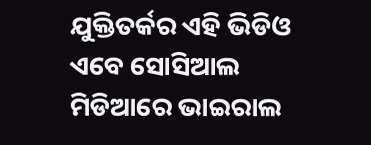ଯୁକ୍ତିତର୍କର ଏହି ଭିଡିଓ ଏବେ ସୋସିଆଲ ମିଡିଆରେ ଭାଇରାଲ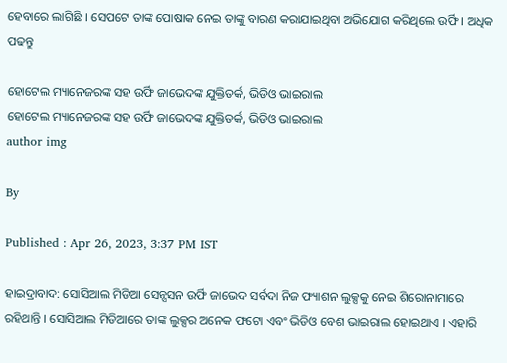ହେବାରେ ଲାଗିଛି । ସେପଟେ ତାଙ୍କ ପୋଷାକ ନେଇ ତାଙ୍କୁ ବାରଣ କରାଯାଇଥିବା ଅଭିଯୋଗ କରିଥିଲେ ଉର୍ଫି । ଅଧିକ ପଢନ୍ତୁ

ହୋଟେଲ ମ୍ୟାନେଜରଙ୍କ ସହ ଉର୍ଫି ଜାଭେଦଙ୍କ ଯୁକ୍ତିତର୍କ, ଭିଡିଓ ଭାଇରାଲ
ହୋଟେଲ ମ୍ୟାନେଜରଙ୍କ ସହ ଉର୍ଫି ଜାଭେଦଙ୍କ ଯୁକ୍ତିତର୍କ, ଭିଡିଓ ଭାଇରାଲ
author img

By

Published : Apr 26, 2023, 3:37 PM IST

ହାଇଦ୍ରାବାଦ: ସୋସିଆଲ ମିଡିଆ ସେନ୍ସସନ ଉର୍ଫି ଜାଭେଦ ସର୍ବଦା ନିଜ ଫ୍ୟାଶନ ଲୁକ୍ସକୁ ନେଇ ଶିରୋନାମାରେ ରହିଥାନ୍ତି । ସୋସିଆଲ ମିଡିଆରେ ତାଙ୍କ ଲୁକ୍ସର ଅନେକ ଫଟୋ ଏବଂ ଭିଡିଓ ବେଶ ଭାଇରାଲ ହୋଇଥାଏ । ଏହାରି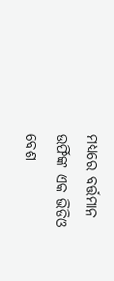ମଧ୍ୟରେ ବର୍ତ୍ତମାନ ଉର୍ଫିଙ୍କ ଏକ ଭିଡିଓ ବେଶ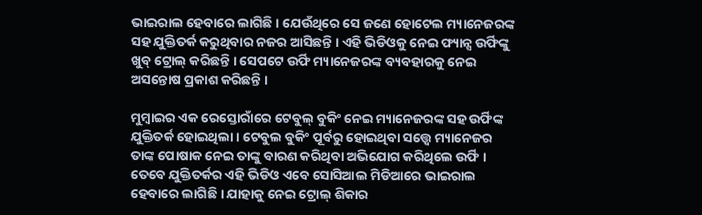ଭାଇରାଲ ହେବାରେ ଲାଗିଛି । ଯେଉଁଥିରେ ସେ ଜଣେ ହୋଟେଲ ମ୍ୟାନେଜରଙ୍କ ସହ ଯୁକ୍ତିତର୍କ କରୁଥିବାର ନଜର ଆସିଛନ୍ତି । ଏହି ଭିଡିଓକୁ ନେଇ ଫ୍ୟାନ୍ସ ଉର୍ଫିଙ୍କୁ ଖୁବ୍‌ ଟ୍ରୋଲ୍‌ କରିଛନ୍ତି । ସେପଟେ ଉର୍ଫି ମ୍ୟାନେଜରଙ୍କ ବ୍ୟବହାରକୁ ନେଇ ଅସନ୍ତୋଷ ପ୍ରକାଶ କରିଛନ୍ତି ।

ମୁମ୍ବାଇର ଏକ ରେସ୍ତୋରାଁରେ ଟେବୁଲ୍‌ ବୁକିଂ ନେଇ ମ୍ୟାନେଜରଙ୍କ ସହ ଉର୍ଫିଙ୍କ ଯୁକ୍ତିତର୍କ ହୋଇଥିଲା । ଟେବୁଲ ବୁକିଂ ପୂର୍ବରୁ ହୋଇଥିବା ସତ୍ତ୍ବେ ମ୍ୟାନେଜର ତାଙ୍କ ପୋଷାକ ନେଇ ତାଙ୍କୁ ବାରଣ କରିଥିବା ଅଭିଯୋଗ କରିଥିଲେ ଉର୍ଫି । ତେବେ ଯୁକ୍ତିତର୍କର ଏହି ଭିଡିଓ ଏବେ ସୋସିଆଲ ମିଡିଆରେ ଭାଇରାଲ ହେବାରେ ଲାଗିଛି । ଯାହାକୁ ନେଇ ଟ୍ରୋଲ୍‌ ଶିକାର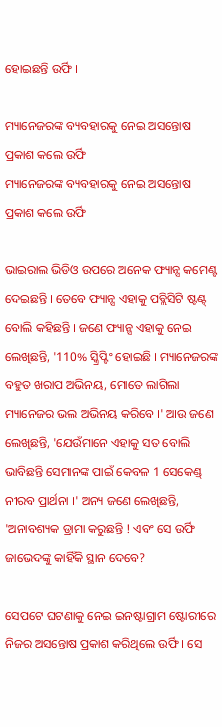ହୋଇଛନ୍ତି ଉର୍ଫି ।

ମ୍ୟାନେଜରଙ୍କ ବ୍ୟବହାରକୁ ନେଇ ଅସନ୍ତୋଷ ପ୍ରକାଶ କଲେ ଉର୍ଫି
ମ୍ୟାନେଜରଙ୍କ ବ୍ୟବହାରକୁ ନେଇ ଅସନ୍ତୋଷ ପ୍ରକାଶ କଲେ ଉର୍ଫି

ଭାଇରାଲ ଭିଡିଓ ଉପରେ ଅନେକ ଫ୍ୟାନ୍ସ କମେଣ୍ଟ ଦେଇଛନ୍ତି । ତେବେ ଫ୍ୟାନ୍ସ ଏହାକୁ ପବ୍ଲିସିଟି ଷ୍ଟଣ୍ଟ୍‌ ବୋଲି କହିଛନ୍ତି । ଜଣେ ଫ୍ୟାନ୍ସ ଏହାକୁ ନେଇ ଲେଖିଛନ୍ତି, '110% ସ୍କ୍ରିପ୍ଟିଂ ହୋଇଛି । ମ୍ୟାନେଜରଙ୍କ ବହୁତ ଖରାପ ଅଭିନୟ, ମୋତେ ଲାଗିଲା ମ୍ୟାନେଜର ଭଲ ଅଭିନୟ କରିବେ ।' ଆଉ ଜଣେ ଲେଖିଛନ୍ତି, 'ଯେଉଁମାନେ ଏହାକୁ ସତ ବୋଲି ଭାବିଛନ୍ତି ସେମାନଙ୍କ ପାଇଁ କେବଳ 1 ସେକେଣ୍ଡ୍ ନୀରବ ପ୍ରାର୍ଥନା ।' ଅନ୍ୟ ଜଣେ ଲେଖିଛନ୍ତି, 'ଅନାବଶ୍ୟକ ଡ୍ରାମା କରୁଛନ୍ତି ! ଏବଂ ସେ ଉର୍ଫି ଜାଭେଦଙ୍କୁ କାହିଁକି ସ୍ଥାନ ଦେବେ?

ସେପଟେ ଘଟଣାକୁ ନେଇ ଇନଷ୍ଟାଗ୍ରାମ ଷ୍ଟୋରୀରେ ନିଜର ଅସନ୍ତୋଷ ପ୍ରକାଶ କରିଥିଲେ ଉର୍ଫି । ସେ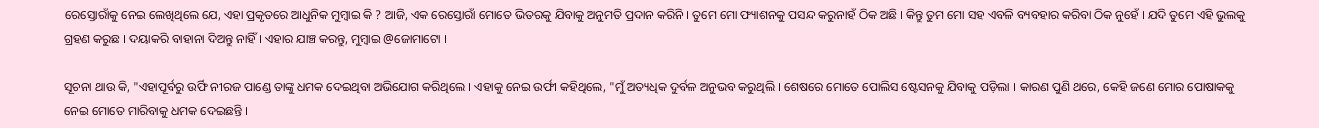ରେସ୍ତୋରାଁକୁ ନେଇ ଲେଖିଥିଲେ ଯେ, ଏହା ପ୍ରକୃତରେ ଆଧୁନିକ ମୁମ୍ବାଇ କି ? ଆଜି, ଏକ ରେସ୍ତୋରାଁ ମୋତେ ଭିତରକୁ ଯିବାକୁ ଅନୁମତି ପ୍ରଦାନ କରିନି । ତୁମେ ମୋ ଫ୍ୟାଶନକୁ ପସନ୍ଦ କରୁନାହଁ ଠିକ ଅଛି । କିନ୍ତୁ ତୁମ ମୋ ସହ ଏବଳି ବ୍ୟବହାର କରିବା ଠିକ ନୁହେଁ । ଯଦି ତୁମେ ଏହି ଭୁଲକୁ ଗ୍ରହଣ କରୁଛ । ଦୟାକରି ବାହାନା ଦିଅନ୍ତୁ ନାହିଁ । ଏହାର ଯାଞ୍ଚ କରନ୍ତୁ, ମୁମ୍ବାଇ @ଜୋମାଟୋ ।

ସୂଚନା ଥାଉ କି, "ଏହାପୂର୍ବରୁ ଉର୍ଫି ନୀରଜ ପାଣ୍ଡେ ତାଙ୍କୁ ଧମକ ଦେଇଥିବା ଅଭିଯୋଗ କରିଥିଲେ । ଏହାକୁ ନେଇ ଉର୍ଫୀ କହିଥିଲେ, "ମୁଁ ଅତ୍ୟଧିକ ଦୁର୍ବଳ ଅନୁଭବ କରୁଥିଲି । ଶେଷରେ ମୋତେ ପୋଲିସ ଷ୍ଟେସନକୁ ଯିବାକୁ ପଡ଼ିଲା । କାରଣ ପୁଣି ଥରେ, କେହି ଜଣେ ମୋର ପୋଷାକକୁ ନେଇ ମୋତେ ମାରିବାକୁ ଧମକ ଦେଇଛନ୍ତି ।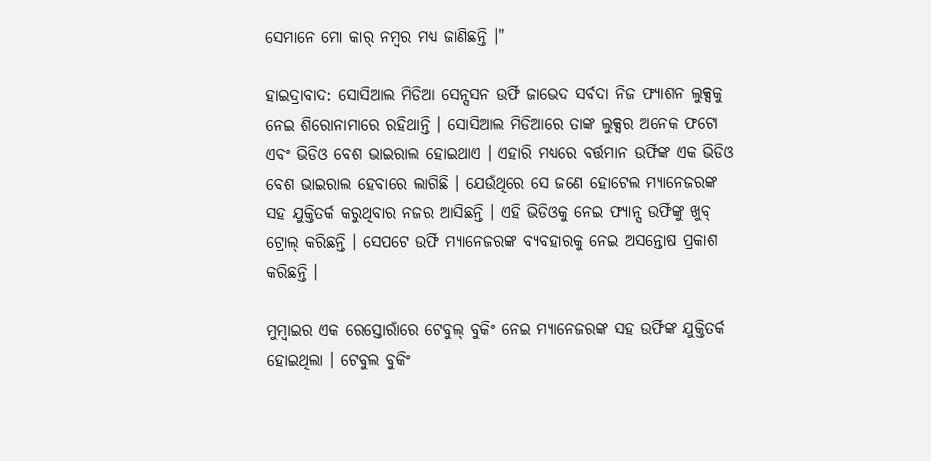ସେମାନେ ମୋ କାର୍ ନମ୍ବର ମଧ୍ୟ ଜାଣିଛନ୍ତି ।"

ହାଇଦ୍ରାବାଦ: ସୋସିଆଲ ମିଡିଆ ସେନ୍ସସନ ଉର୍ଫି ଜାଭେଦ ସର୍ବଦା ନିଜ ଫ୍ୟାଶନ ଲୁକ୍ସକୁ ନେଇ ଶିରୋନାମାରେ ରହିଥାନ୍ତି । ସୋସିଆଲ ମିଡିଆରେ ତାଙ୍କ ଲୁକ୍ସର ଅନେକ ଫଟୋ ଏବଂ ଭିଡିଓ ବେଶ ଭାଇରାଲ ହୋଇଥାଏ । ଏହାରି ମଧ୍ୟରେ ବର୍ତ୍ତମାନ ଉର୍ଫିଙ୍କ ଏକ ଭିଡିଓ ବେଶ ଭାଇରାଲ ହେବାରେ ଲାଗିଛି । ଯେଉଁଥିରେ ସେ ଜଣେ ହୋଟେଲ ମ୍ୟାନେଜରଙ୍କ ସହ ଯୁକ୍ତିତର୍କ କରୁଥିବାର ନଜର ଆସିଛନ୍ତି । ଏହି ଭିଡିଓକୁ ନେଇ ଫ୍ୟାନ୍ସ ଉର୍ଫିଙ୍କୁ ଖୁବ୍‌ ଟ୍ରୋଲ୍‌ କରିଛନ୍ତି । ସେପଟେ ଉର୍ଫି ମ୍ୟାନେଜରଙ୍କ ବ୍ୟବହାରକୁ ନେଇ ଅସନ୍ତୋଷ ପ୍ରକାଶ କରିଛନ୍ତି ।

ମୁମ୍ବାଇର ଏକ ରେସ୍ତୋରାଁରେ ଟେବୁଲ୍‌ ବୁକିଂ ନେଇ ମ୍ୟାନେଜରଙ୍କ ସହ ଉର୍ଫିଙ୍କ ଯୁକ୍ତିତର୍କ ହୋଇଥିଲା । ଟେବୁଲ ବୁକିଂ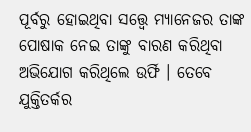ପୂର୍ବରୁ ହୋଇଥିବା ସତ୍ତ୍ବେ ମ୍ୟାନେଜର ତାଙ୍କ ପୋଷାକ ନେଇ ତାଙ୍କୁ ବାରଣ କରିଥିବା ଅଭିଯୋଗ କରିଥିଲେ ଉର୍ଫି । ତେବେ ଯୁକ୍ତିତର୍କର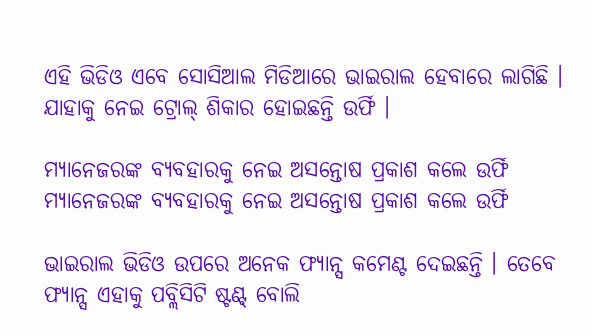ଏହି ଭିଡିଓ ଏବେ ସୋସିଆଲ ମିଡିଆରେ ଭାଇରାଲ ହେବାରେ ଲାଗିଛି । ଯାହାକୁ ନେଇ ଟ୍ରୋଲ୍‌ ଶିକାର ହୋଇଛନ୍ତି ଉର୍ଫି ।

ମ୍ୟାନେଜରଙ୍କ ବ୍ୟବହାରକୁ ନେଇ ଅସନ୍ତୋଷ ପ୍ରକାଶ କଲେ ଉର୍ଫି
ମ୍ୟାନେଜରଙ୍କ ବ୍ୟବହାରକୁ ନେଇ ଅସନ୍ତୋଷ ପ୍ରକାଶ କଲେ ଉର୍ଫି

ଭାଇରାଲ ଭିଡିଓ ଉପରେ ଅନେକ ଫ୍ୟାନ୍ସ କମେଣ୍ଟ ଦେଇଛନ୍ତି । ତେବେ ଫ୍ୟାନ୍ସ ଏହାକୁ ପବ୍ଲିସିଟି ଷ୍ଟଣ୍ଟ୍‌ ବୋଲି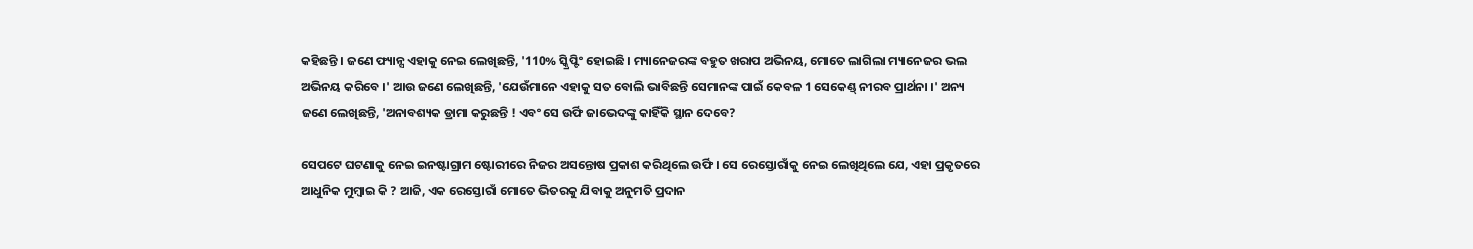କହିଛନ୍ତି । ଜଣେ ଫ୍ୟାନ୍ସ ଏହାକୁ ନେଇ ଲେଖିଛନ୍ତି, '110% ସ୍କ୍ରିପ୍ଟିଂ ହୋଇଛି । ମ୍ୟାନେଜରଙ୍କ ବହୁତ ଖରାପ ଅଭିନୟ, ମୋତେ ଲାଗିଲା ମ୍ୟାନେଜର ଭଲ ଅଭିନୟ କରିବେ ।' ଆଉ ଜଣେ ଲେଖିଛନ୍ତି, 'ଯେଉଁମାନେ ଏହାକୁ ସତ ବୋଲି ଭାବିଛନ୍ତି ସେମାନଙ୍କ ପାଇଁ କେବଳ 1 ସେକେଣ୍ଡ୍ ନୀରବ ପ୍ରାର୍ଥନା ।' ଅନ୍ୟ ଜଣେ ଲେଖିଛନ୍ତି, 'ଅନାବଶ୍ୟକ ଡ୍ରାମା କରୁଛନ୍ତି ! ଏବଂ ସେ ଉର୍ଫି ଜାଭେଦଙ୍କୁ କାହିଁକି ସ୍ଥାନ ଦେବେ?

ସେପଟେ ଘଟଣାକୁ ନେଇ ଇନଷ୍ଟାଗ୍ରାମ ଷ୍ଟୋରୀରେ ନିଜର ଅସନ୍ତୋଷ ପ୍ରକାଶ କରିଥିଲେ ଉର୍ଫି । ସେ ରେସ୍ତୋରାଁକୁ ନେଇ ଲେଖିଥିଲେ ଯେ, ଏହା ପ୍ରକୃତରେ ଆଧୁନିକ ମୁମ୍ବାଇ କି ? ଆଜି, ଏକ ରେସ୍ତୋରାଁ ମୋତେ ଭିତରକୁ ଯିବାକୁ ଅନୁମତି ପ୍ରଦାନ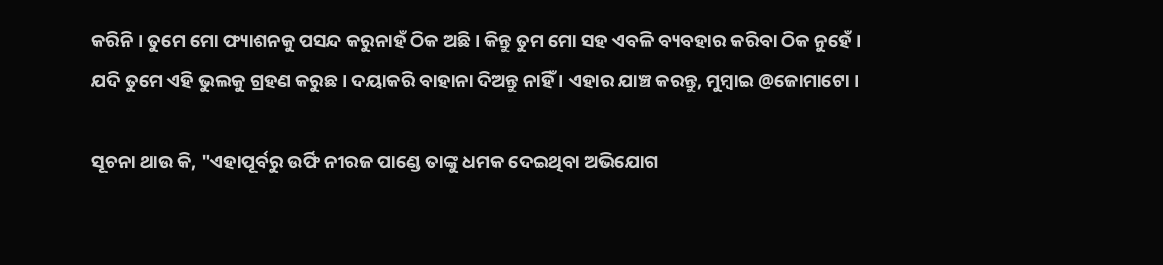କରିନି । ତୁମେ ମୋ ଫ୍ୟାଶନକୁ ପସନ୍ଦ କରୁନାହଁ ଠିକ ଅଛି । କିନ୍ତୁ ତୁମ ମୋ ସହ ଏବଳି ବ୍ୟବହାର କରିବା ଠିକ ନୁହେଁ । ଯଦି ତୁମେ ଏହି ଭୁଲକୁ ଗ୍ରହଣ କରୁଛ । ଦୟାକରି ବାହାନା ଦିଅନ୍ତୁ ନାହିଁ । ଏହାର ଯାଞ୍ଚ କରନ୍ତୁ, ମୁମ୍ବାଇ @ଜୋମାଟୋ ।

ସୂଚନା ଥାଉ କି, "ଏହାପୂର୍ବରୁ ଉର୍ଫି ନୀରଜ ପାଣ୍ଡେ ତାଙ୍କୁ ଧମକ ଦେଇଥିବା ଅଭିଯୋଗ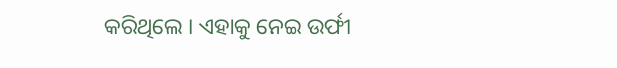କରିଥିଲେ । ଏହାକୁ ନେଇ ଉର୍ଫୀ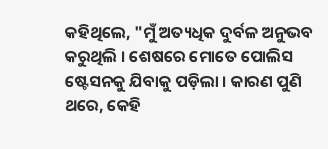କହିଥିଲେ, "ମୁଁ ଅତ୍ୟଧିକ ଦୁର୍ବଳ ଅନୁଭବ କରୁଥିଲି । ଶେଷରେ ମୋତେ ପୋଲିସ ଷ୍ଟେସନକୁ ଯିବାକୁ ପଡ଼ିଲା । କାରଣ ପୁଣି ଥରେ, କେହି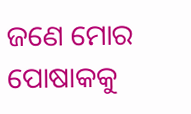ଜଣେ ମୋର ପୋଷାକକୁ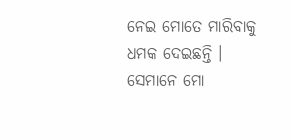ନେଇ ମୋତେ ମାରିବାକୁ ଧମକ ଦେଇଛନ୍ତି । ସେମାନେ ମୋ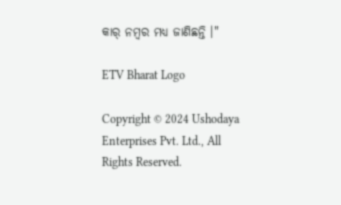କାର୍ ନମ୍ବର ମଧ୍ୟ ଜାଣିଛନ୍ତି ।"

ETV Bharat Logo

Copyright © 2024 Ushodaya Enterprises Pvt. Ltd., All Rights Reserved.